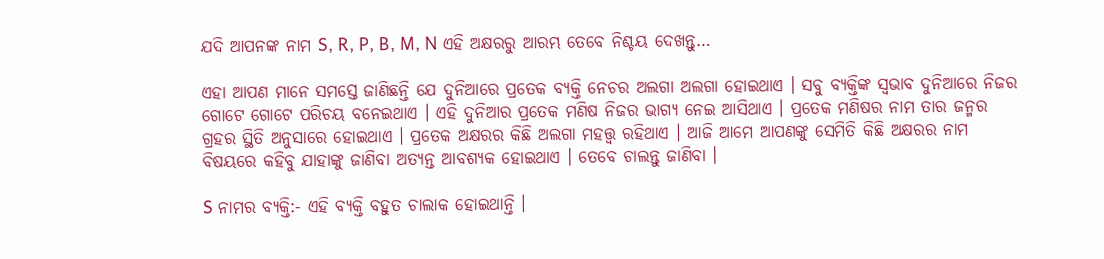ଯଦି ଆପନଙ୍କ ନାମ S, R, P, B, M, N ଏହି ଅକ୍ଷରରୁ ଆରମ୍ଭ ତେବେ ନିଶ୍ଚୟ ଦେଖନ୍ତୁ…

ଏହା ଆପଣ ମାନେ ସମସ୍ତେ ଜାଣିଛନ୍ତି ଯେ ଦୁନିଆରେ ପ୍ରତେକ ବ୍ୟକ୍ତି ନେଚର ଅଲଗା ଅଲଗା ହୋଇଥାଏ । ସବୁ ବ୍ୟକ୍ତିଙ୍କ ସ୍ଵଭାବ ଦୁନିଆରେ ନିଜର ଗୋଟେ ଗୋଟେ ପରିଚୟ ବନେଇଥାଏ । ଏହି ଦୁନିଆର ପ୍ରତେକ ମଣିଷ ନିଜର ଭାଗ୍ୟ ନେଇ ଆସିଥାଏ । ପ୍ରତେକ ମଣିଷର ନାମ ତାର ଜନ୍ମର ଗ୍ରହର ସ୍ଥିତି ଅନୁସାରେ ହୋଇଥାଏ । ପ୍ରତେକ ଅକ୍ଷରର କିଛି ଅଲଗା ମହତ୍ତ୍ଵ ରହିଥାଏ । ଆଜି ଆମେ ଆପଣଙ୍କୁ ସେମିତି କିଛି ଅକ୍ଷରର ନାମ ବିଷୟରେ କହିବୁ ଯାହାଙ୍କୁ ଜାଣିବା ଅତ୍ୟନ୍ତ ଆବଶ୍ୟକ ହୋଇଥାଏ । ତେବେ ଚାଲନ୍ତୁ ଜାଣିବା ।

S ନାମର ବ୍ୟକ୍ତି:- ଏହି ବ୍ୟକ୍ତି ବହୁତ ଚାଲାକ ହୋଇଥାନ୍ତି ।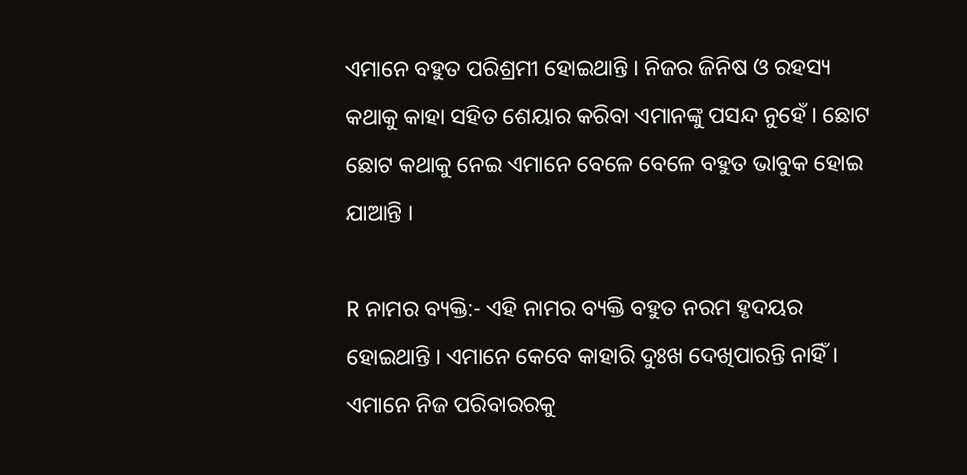ଏମାନେ ବହୁତ ପରିଶ୍ରମୀ ହୋଇଥାନ୍ତି । ନିଜର ଜିନିଷ ଓ ରହସ୍ୟ କଥାକୁ କାହା ସହିତ ଶେୟାର କରିବା ଏମାନଙ୍କୁ ପସନ୍ଦ ନୁହେଁ । ଛୋଟ ଛୋଟ କଥାକୁ ନେଇ ଏମାନେ ବେଳେ ବେଳେ ବହୁତ ଭାବୁକ ହୋଇ ଯାଆନ୍ତି ।

R ନାମର ବ୍ୟକ୍ତି:- ଏହି ନାମର ବ୍ୟକ୍ତି ବହୁତ ନରମ ହୃଦୟର ହୋଇଥାନ୍ତି । ଏମାନେ କେବେ କାହାରି ଦୁଃଖ ଦେଖିପାରନ୍ତି ନାହିଁ । ଏମାନେ ନିଜ ପରିବାରରକୁ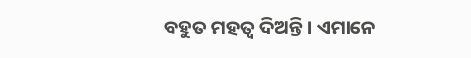ବହୁତ ମହତ୍ଵ ଦିଅନ୍ତି । ଏମାନେ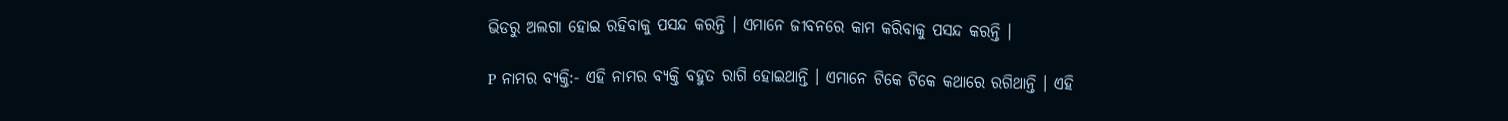ଭିଡରୁ ଅଲଗା ହୋଇ ରହିବାକୁ ପସନ୍ଦ କରନ୍ତି । ଏମାନେ ଜୀବନରେ କାମ କରିବାକୁ ପସନ୍ଦ କରନ୍ତି ।

P ନାମର ବ୍ୟକ୍ତି:- ଏହି ନାମର ବ୍ୟକ୍ତି ବହୁତ ରାଗି ହୋଇଥାନ୍ତି । ଏମାନେ ଟିକେ ଟିକେ କଥାରେ ରଗିଥାନ୍ତି । ଏହି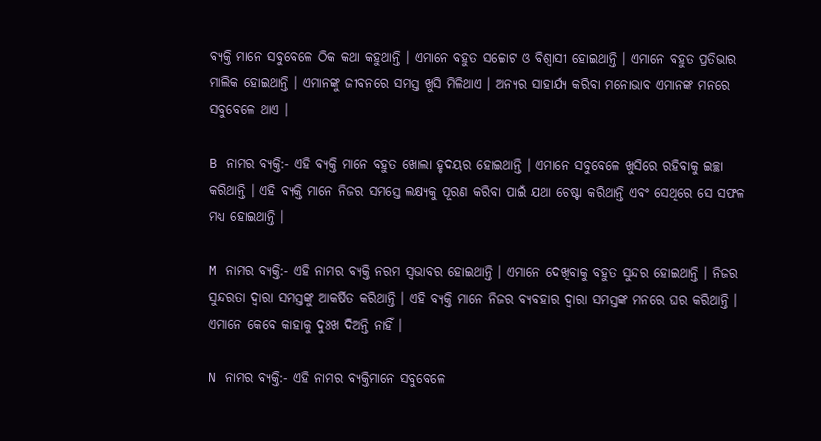ବ୍ୟକ୍ତି ମାନେ ସବୁବେଳେ ଠିକ କଥା କହୁଥାନ୍ତି । ଏମାନେ ବହୁତ ସଚ୍ଚୋଟ ଓ ବିଶ୍ଵାସୀ ହୋଇଥାନ୍ତି । ଏମାନେ ବହୁତ ପ୍ରତିଭାର ମାଲିକ ହୋଇଥାନ୍ତି । ଏମାନଙ୍କୁ ଜୀବନରେ ସମସ୍ତ ଖୁସି ମିଳିଥାଏ । ଅନ୍ୟର ସାହାର୍ଯ୍ୟ କରିବା ମନୋଭାବ ଏମାନଙ୍କ ମନରେ ସବୁବେଳେ ଥାଏ ।

B ନାମର ବ୍ୟକ୍ତି:- ଏହି ବ୍ୟକ୍ତି ମାନେ ବହୁତ ଖୋଲା ହୃଦୟର ହୋଇଥାନ୍ତି । ଏମାନେ ସବୁବେଳେ ଖୁସିରେ ରହିବାକୁ ଇଚ୍ଛା କରିଥାନ୍ତି । ଏହି ବ୍ୟକ୍ତି ମାନେ ନିଜର ସମସ୍ତେ ଲକ୍ଷ୍ୟକୁ ପୂରଣ କରିବା ପାଇଁ ଯଥା ଚେଷ୍ଟା କରିଥାନ୍ତି ଏବଂ ସେଥିରେ ସେ ସଫଳ ମଧ୍ୟ ହୋଇଥାନ୍ତି ।

M ନାମର ବ୍ୟକ୍ତି:- ଏହି ନାମର ବ୍ୟକ୍ତି ନରମ ସ୍ୱଭାବର ହୋଇଥାନ୍ତି । ଏମାନେ ଦେଖିବାକୁ ବହୁତ ସୁନ୍ଦର ହୋଇଥାନ୍ତି । ନିଜର ସୁନ୍ଦରତା ଦ୍ୱାରା ସମସ୍ତଙ୍କୁ ଆକର୍ଷିତ କରିଥାନ୍ତି । ଏହି ବ୍ୟକ୍ତି ମାନେ ନିଜର ବ୍ୟବହାର ଦ୍ୱାରା ସମସ୍ତଙ୍କ ମନରେ ଘର କରିଥାନ୍ତି । ଏମାନେ କେବେ କାହାକୁ ଦୁଃଖ ଦିଅନ୍ତି ନାହିଁ ।

N ନାମର ବ୍ୟକ୍ତି:- ଏହି ନାମର ବ୍ୟକ୍ତିମାନେ ସବୁବେଳେ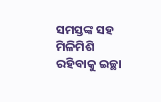ସମସ୍ତଙ୍କ ସହ ମିଳିମିଶି ରହିବାକୁ ଇଚ୍ଛା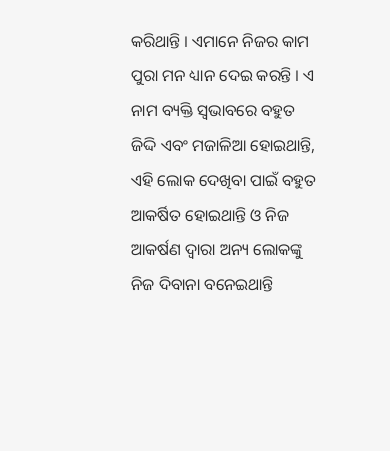କରିଥାନ୍ତି । ଏମାନେ ନିଜର କାମ ପୁରା ମନ ଧ୍ୟାନ ଦେଇ କରନ୍ତି । ଏ ନାମ ବ୍ୟକ୍ତି ସ୍ଵଭାବରେ ବହୁତ ଜିଦ୍ଦି ଏବଂ ମଜାଳିଆ ହୋଇଥାନ୍ତି, ଏହି ଲୋକ ଦେଖିବା ପାଇଁ ବହୁତ ଆକର୍ଷିତ ହୋଇଥାନ୍ତି ଓ ନିଜ ଆକର୍ଷଣ ଦ୍ଵାରା ଅନ୍ୟ ଲୋକଙ୍କୁ ନିଜ ଦିବାନା ବନେଇଥାନ୍ତି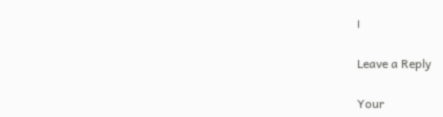।

Leave a Reply

Your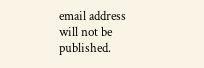email address will not be published.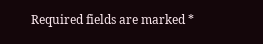Required fields are marked *